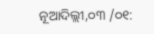ନୂଆଦିଲ୍ଲୀ,୦୩ /୦୧: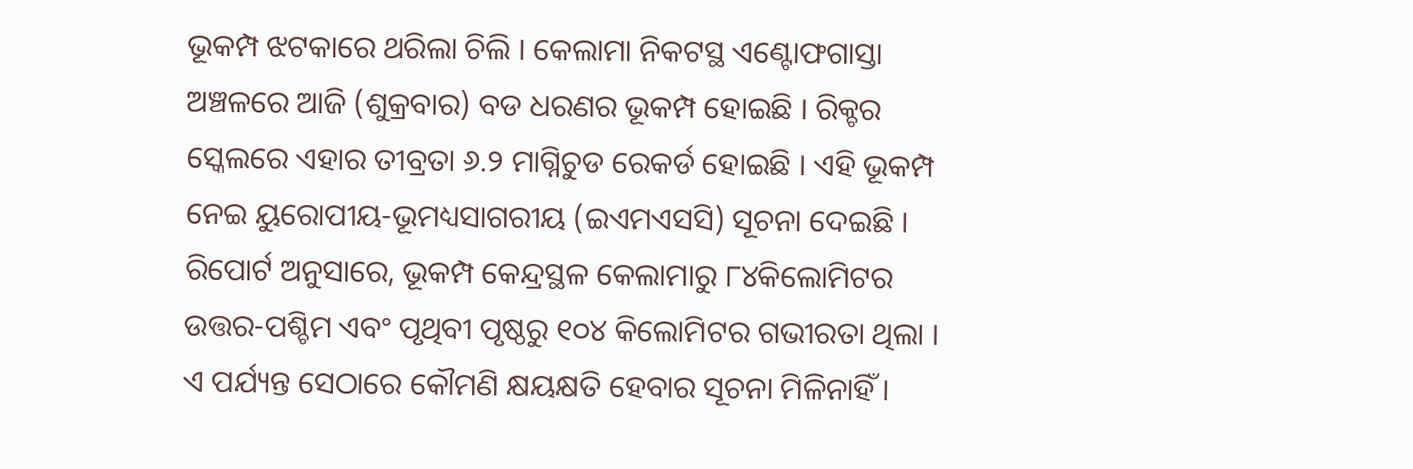ଭୂକମ୍ପ ଝଟକାରେ ଥରିଲା ଚିଲି । କେଲାମା ନିକଟସ୍ଥ ଏଣ୍ଟୋଫଗାସ୍ତା ଅଞ୍ଚଳରେ ଆଜି (ଶୁକ୍ରବାର) ବଡ ଧରଣର ଭୂକମ୍ପ ହୋଇଛି । ରିକ୍ଚର ସ୍କେଲରେ ଏହାର ତୀବ୍ରତା ୬.୨ ମାଗ୍ନିଚୁଡ ରେକର୍ଡ ହୋଇଛି । ଏହି ଭୂକମ୍ପ ନେଇ ୟୁରୋପୀୟ-ଭୂମଧ୍ୟସାଗରୀୟ (ଇଏମଏସସି) ସୂଚନା ଦେଇଛି ।
ରିପୋର୍ଟ ଅନୁସାରେ, ଭୂକମ୍ପ କେନ୍ଦ୍ରସ୍ଥଳ କେଲାମାରୁ ୮୪କିଲୋମିଟର ଉତ୍ତର-ପଶ୍ଚିମ ଏବଂ ପୃଥିବୀ ପୃଷ୍ଠରୁ ୧୦୪ କିଲୋମିଟର ଗଭୀରତା ଥିଲା । ଏ ପର୍ଯ୍ୟନ୍ତ ସେଠାରେ କୌମଣି କ୍ଷୟକ୍ଷତି ହେବାର ସୂଚନା ମିଳିନାହିଁ ।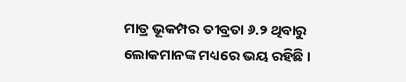ମାତ୍ର ଭୂକମ୍ପର ତୀବ୍ରତା ୬.୨ ଥିବାରୁ ଲୋକମାନଙ୍କ ମଧ୍ୟରେ ଭୟ ରହିଛି ।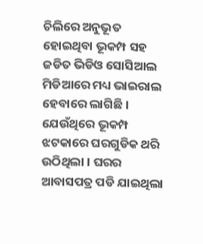ଚିଲିରେ ଅନୁଭୂତ ହୋଇଥିବା ଭୂକମ୍ପ ସହ ଜଡିତ ଭିଡିଓ ସୋସିଆଲ ମିଡିଆରେ ମଧ୍ୟ ଭାଇରାଲ ହେବାରେ ଲାଗିଛି । ଯେଉଁଥିରେ ଭୂକମ୍ପ ଝଟକାରେ ଘରଗୁଡିକ ଥରି ଉଠିଥିଲା । ଘରର ଆବାସପତ୍ର ପଡି ଯାଇଥିଲା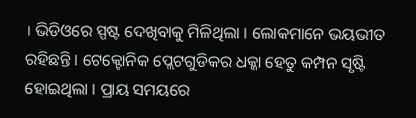। ଭିଡିଓରେ ସ୍ପଷ୍ଟ ଦେଖିବାକୁ ମିଳିଥିଲା । ଲୋକମାନେ ଭୟଭୀତ ରହିଛନ୍ତି । ଟେକ୍ଟୋନିକ ପ୍ଲେଟଗୁଡିକର ଧକ୍କା ହେତୁ କମ୍ପନ ସୃଷ୍ଟି ହୋଇଥିଲା । ପ୍ରାୟ ସମୟରେ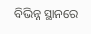ବିଭିନ୍ନ ସ୍ଥାନରେ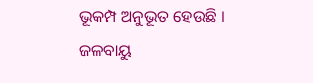ଭୂକମ୍ପ ଅନୁଭୂତ ହେଉଛି । ଜଳବାୟୁ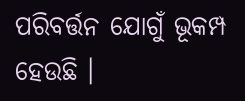ପରିବର୍ତ୍ତନ ଯୋଗୁଁ ଭୂକମ୍ପ ହେଉଛି ।